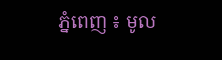ភ្នំពេញ ៖ មូល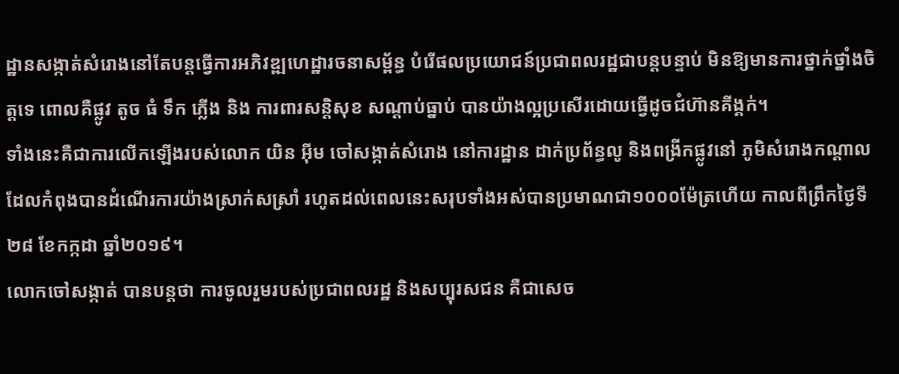ដ្ឋានសង្កាត់សំរោងនៅតែបន្តធ្វើការអភិវឌ្ឍហេដ្ឋារចនាសម្ព័ន្ធ បំរើផលប្រយោជន៍ប្រជាពលរដ្ឋជាបន្តបន្ទាប់ មិនឱ្យមានការថ្នាក់ថ្នាំងចិត្តទេ ពោលគឺផ្លូវ តូច ធំ ទឹក ភ្លើង និង ការពារសន្តិសុខ សណ្តាប់ធ្នាប់ បានយ៉ាងល្អប្រសើរដោយធ្វើដូចជំហ៊ានគីង្គក់។
ទាំងនេះគឺជាការលើកឡើងរបស់លោក យិន អ៊ីម ចៅសង្កាត់សំរោង នៅការដ្ឋាន ដាក់ប្រព័ន្ធលូ និងពង្រីកផ្លូវនៅ ភូមិសំរោងកណ្តាល ដែលកំពុងបានដំណើរការយ៉ាងស្រាក់សស្រាំ រហូតដល់ពេលនេះសរុបទាំងអស់បានប្រមាណជា១០០០ម៉ែត្រហើយ កាលពីព្រឹកថ្ងៃទី២៨ ខែកក្កដា ឆ្នាំ២០១៩។
លោកចៅសង្កាត់ បានបន្តថា ការចូលរួមរបស់ប្រជាពលរដ្ឋ និងសប្បុរសជន គឺជាសេច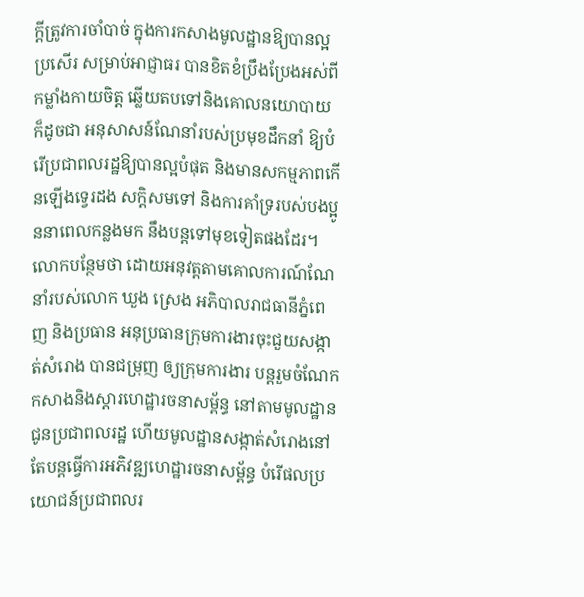ក្តីត្រូវការចាំបាច់ ក្នុងការកសាងមូលដ្ឋានឱ្យបានល្អប្រសើរ សម្រាប់អាជ្ញាធរ បានខិតខំប្រឹងប្រែងអស់ពីកម្លាំងកាយចិត្ត ឆ្លើយតបទៅនិងគោលនយោបាយ ក៏ដូចជា អនុសាសន៍ណែនាំរបស់ប្រមុខដឹកនាំ ឱ្យបំរើប្រជាពលរដ្ឋឱ្យបានល្អបំផុត និងមានសកម្មភាពកើនឡើងទ្វេរដង សក្តិសមទៅ និងការគាំទ្ររបស់បងប្អូននាពេលកន្លងមក នឹងបន្តទៅមុខទៀតផងដែរ។
លោកបន្ថែមថា ដោយអនុវត្តតាមគោលការណ៍ណែនាំរបស់លោក ឃួង ស្រេង អភិបាលរាជធានីភ្នំពេញ និងប្រធាន អនុប្រធានក្រុមការងារចុះជួយសង្កាត់សំរោង បានជម្រុញ ឲ្យក្រុមការងារ បន្តរួមចំណែក កសាងនិងស្តារហេដ្ឋារចនាសម្ព័ន្ធ នៅតាមមូលដ្ឋាន ជូនប្រជាពលរដ្ឋ ហើយមូលដ្ឋានសង្កាត់សំរោងនៅតែបន្តធ្វើការអភិវឌ្ឍហេដ្ឋារចនាសម្ព័ន្ធ បំរើផលប្រយោជន៍ប្រជាពលរ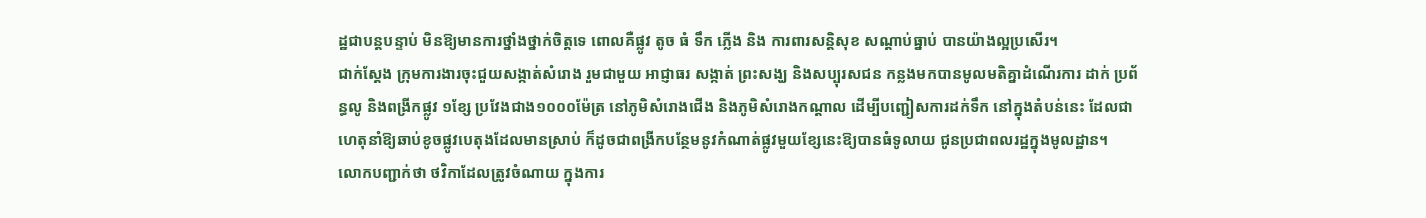ដ្ឋជាបន្តបន្ទាប់ មិនឱ្យមានការថ្នាំងថ្នាក់ចិត្តទេ ពោលគឺផ្លូវ តូច ធំ ទឹក ភ្លើង និង ការពារសន្តិសុខ សណ្តាប់ធ្នាប់ បានយ៉ាងល្អប្រសើរ។
ជាក់ស្ដែង ក្រុមការងារចុះជួយសង្កាត់សំរោង រួមជាមួយ អាជ្ញាធរ សង្កាត់ ព្រះសង្ឃ និងសប្បុរសជន កន្លងមកបានមូលមតិគ្នាដំណើរការ ដាក់ ប្រព័ន្ធលូ និងពង្រីកផ្លូវ ១ខ្សែ ប្រវែងជាង១០០០ម៉ែត្រ នៅភូមិសំរោងជើង និងភូមិសំរោងកណ្ដាល ដើម្បីបញ្ជៀសការដក់ទឹក នៅក្នុងតំបន់នេះ ដែលជាហេតុនាំឱ្យឆាប់ខូចផ្លូវបេតុងដែលមានស្រាប់ ក៏ដូចជាពង្រីកបន្ថែមនូវកំណាត់ផ្លូវមួយខ្សែនេះឱ្យបានធំទូលាយ ជូនប្រជាពលរដ្ឋក្នុងមូលដ្ឋាន។
លោកបញ្ជាក់ថា ថវិកាដែលត្រូវចំណាយ ក្នុងការ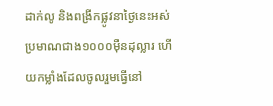ដាក់លូ និងពង្រីកផ្លូវនាថ្ងៃនេះអស់ប្រមាណជាង១០០០ម៉ឺនដុល្លារ ហើយកម្លាំងដែលចូលរួមធ្វើនៅ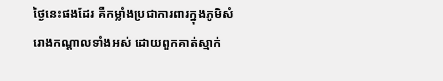ថ្ងៃនេះផងដែរ គឺកម្លាំងប្រជាការពារក្នុងភូមិសំរោងកណ្តាលទាំងអស់ ដោយពួកគាត់ស្មាក់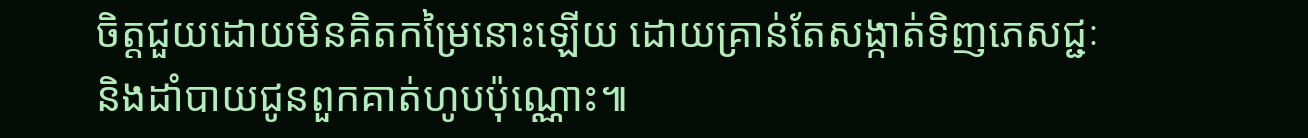ចិត្តជួយដោយមិនគិតកម្រៃនោះឡើយ ដោយគ្រាន់តែសង្កាត់ទិញភេសជ្ជៈ និងដាំបាយជូនពួកគាត់ហូបប៉ុណ្ណោះ៕